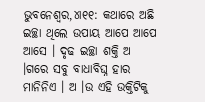ଭୁବନେଶ୍ୱର,୪ା୧୧: କଥାରେ ଅଛି ଇଚ୍ଛା ଥିଲେ ଉପାୟ ଆପେ ଆପେ ଆସେ । ଦୃଢ ଇଚ୍ଛା ଶକ୍ତି ଅ ।ଗରେ ସବୁ ବାଧାବିଘ୍ନ ହାର ମାନିନିଏ । ଅ ।ଉ ଏହି ଉକ୍ତିଟିକୁ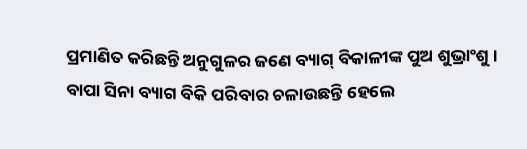ପ୍ରମାଣିତ କରିଛନ୍ତି ଅନୁଗୁଳର ଜଣେ ବ୍ୟାଗ୍ ବିକାଳୀଙ୍କ ପୁଅ ଶୁଭ୍ରାଂଶୁ । ବାପା ସିନା ବ୍ୟାଗ ବିକି ପରିବାର ଚଳାଉଛନ୍ତି ହେଲେ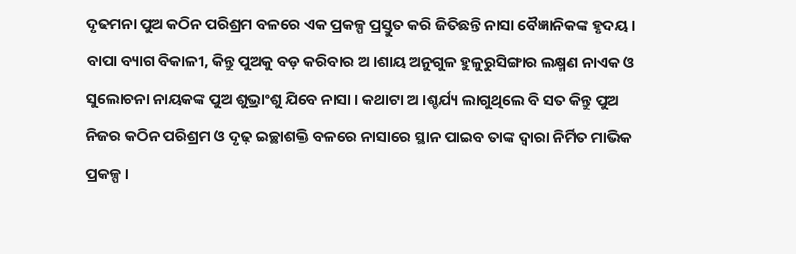ଦୃଢମନା ପୁଅ କଠିନ ପରିଶ୍ରମ ବଳରେ ଏକ ପ୍ରକଳ୍ପ ପ୍ରସ୍ତୁତ କରି ଜିତିଛନ୍ତି ନାସା ବୈଜ୍ଞାନିକଙ୍କ ହୃଦୟ । ବାପା ବ୍ୟାଗ ବିକାଳୀ, କିନ୍ତୁ ପୁଅକୁ ବଡ଼ କରିବାର ଅ ।ଶାୟ ଅନୁଗୁଳ ହୁଳୁରୁସିଙ୍ଗାର ଲକ୍ଷ୍ମଣ ନାଏକ ଓ ସୁଲୋଚନା ନାୟକଙ୍କ ପୁଅ ଶୁଭ୍ରାଂଶୁ ଯିବେ ନାସା । କଥାଟା ଅ ।ଶ୍ଚର୍ଯ୍ୟ ଲାଗୁଥିଲେ ବି ସତ କିନ୍ତୁ ପୁଅ ନିଜର କଠିନ ପରିଶ୍ରମ ଓ ଦୃଢ଼ ଇଚ୍ଛାଶକ୍ତି ବଳରେ ନାସାରେ ସ୍ଥାନ ପାଇବ ତାଙ୍କ ଦ୍ୱାରା ନିର୍ମିତ ମାଭିକ ପ୍ରକଳ୍ପ ।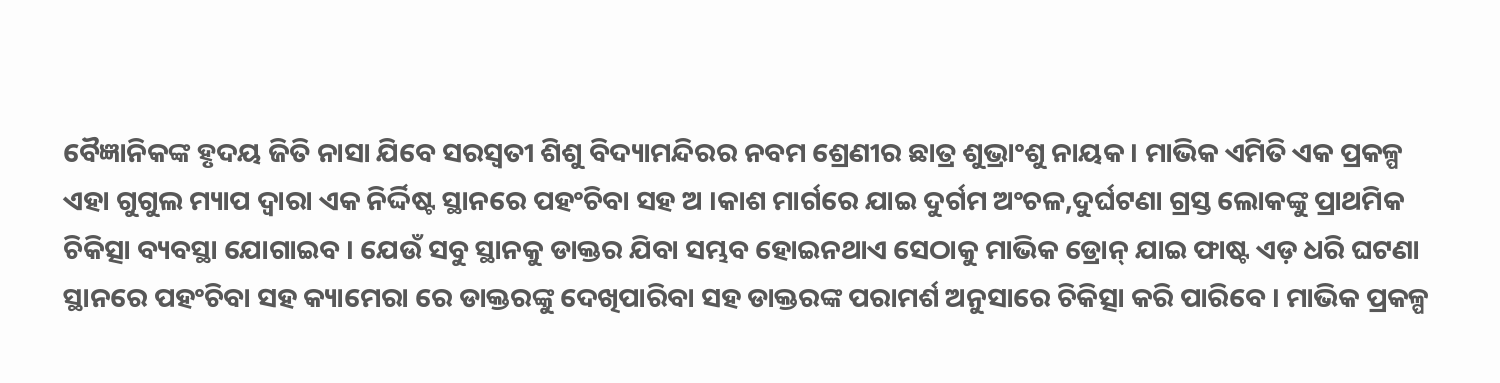ବୈଜ୍ଞାନିକଙ୍କ ହୃଦୟ ଜିତି ନାସା ଯିବେ ସରସ୍ୱତୀ ଶିଶୁ ବିଦ୍ୟାମନ୍ଦିରର ନବମ ଶ୍ରେଣୀର ଛାତ୍ର ଶୁଭ୍ରାଂଶୁ ନାୟକ । ମାଭିକ ଏମିତି ଏକ ପ୍ରକଳ୍ପ ଏହା ଗୁଗୁଲ ମ୍ୟାପ ଦ୍ୱାରା ଏକ ନିର୍ଦ୍ଦିଷ୍ଟ ସ୍ଥାନରେ ପହଂଚିବା ସହ ଅ ।କାଶ ମାର୍ଗରେ ଯାଇ ଦୁର୍ଗମ ଅଂଚଳ,ଦୁର୍ଘଟଣା ଗ୍ରସ୍ତ ଲୋକଙ୍କୁ ପ୍ରାଥମିକ ଚିକିତ୍ସା ବ୍ୟବସ୍ଥା ଯୋଗାଇବ । ଯେଉଁ ସବୁ ସ୍ଥାନକୁ ଡାକ୍ତର ଯିବା ସମ୍ଭବ ହୋଇନଥାଏ ସେଠାକୁ ମାଭିକ ଡ୍ରୋନ୍ ଯାଇ ଫାଷ୍ଟ ଏଡ଼ ଧରି ଘଟଣା ସ୍ଥାନରେ ପହଂଚିବା ସହ କ୍ୟାମେରା ରେ ଡାକ୍ତରଙ୍କୁ ଦେଖିପାରିବା ସହ ଡାକ୍ତରଙ୍କ ପରାମର୍ଶ ଅନୁସାରେ ଚିକିତ୍ସା କରି ପାରିବେ । ମାଭିକ ପ୍ରକଳ୍ପ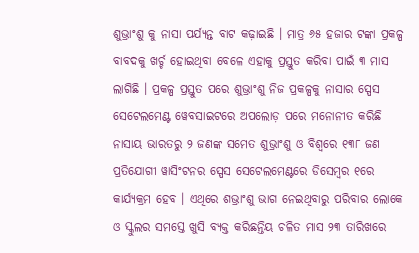ଶୁଭ୍ରାଂଶୁ କୁ ନାସା ପର୍ଯ୍ୟନ୍ତ ବାଟ କଢ଼ାଇଛି । ମାତ୍ର ୬୫ ହଜାର ଟଙ୍କା ପ୍ରକଳ୍ପ ବାବଦକୁ ଖର୍ଚ୍ଚ ହୋଇଥିବା ବେଳେ ଏହାକୁ ପ୍ରସ୍ତୁତ କରିବା ପାଇଁ ୩ ମାସ ଲାଗିଛି । ପ୍ରକଳ୍ପ ପ୍ରସ୍ତୁତ ପରେ ଶୁଭ୍ରାଂଶୁ ନିଜ ପ୍ରକଳ୍ପକୁ ନାସାର ସ୍ପେସ ସେଟେଲମେଣ୍ଟ ୱେବସାଇଟରେ ଅପଲୋଡ଼ ପରେ ମନୋନୀତ କରିଛି ନାସାୟ ଭାରତରୁ ୨ ଜଣଙ୍କ ସମେତ ଶୁଭ୍ରାଂଶୁ ଓ ବିଶ୍ୱରେ ୧୩୮ ଜଣ ପ୍ରତିଯୋଗୀ ୱାସିଂଟନର ସ୍ପେସ ସେଟେଲମେଣ୍ଟରେ ଡିସେମ୍ବର ୧ରେ କାର୍ଯ୍ୟକ୍ରମ ହେବ । ଏଥିରେ ଶଭ୍ରାଂଶୁ ଭାଗ ନେଇଥିବାରୁ ପରିବାର ଲୋକେ ଓ ସ୍କୁଲର ସମସ୍ତେ ଖୁସି ବ୍ୟକ୍ତ କରିଛନ୍ତିୟ ଚଳିତ ମାସ ୨୩ ତାରିଖରେ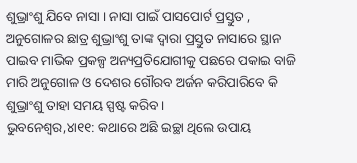ଶୁଭ୍ରାଂଶୁ ଯିବେ ନାସା । ନାସା ପାଇଁ ପାସପୋର୍ଟ ପ୍ରସ୍ତୁତ , ଅନୁଗୋଳର ଛାତ୍ର ଶୁଭ୍ରାଂଶୁ ତାଙ୍କ ଦ୍ୱାରା ପ୍ରସ୍ତୁତ ନାସାରେ ସ୍ଥାନ ପାଇବ ମାଭିକ ପ୍ରକଳ୍ପ ଅନ୍ୟପ୍ରତିଯୋଗୀକୁ ପଛରେ ପକାଇ ବାଜି ମାରି ଅନୁଗୋଳ ଓ ଦେଶର ଗୌରବ ଅର୍ଜନ କରିପାରିବେ କି ଶୁଭ୍ରାଂଶୁ ତାହା ସମୟ ସ୍ପଷ୍ଟ କରିବ ।
ଭୁବନେଶ୍ୱର,୪ା୧୧: କଥାରେ ଅଛି ଇଚ୍ଛା ଥିଲେ ଉପାୟ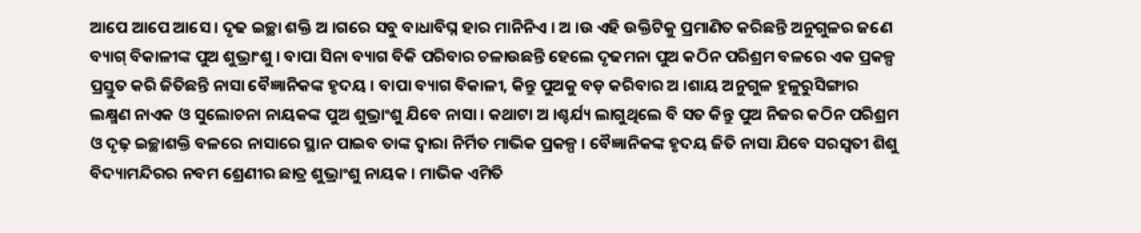ଆପେ ଆପେ ଆସେ । ଦୃଢ ଇଚ୍ଛା ଶକ୍ତି ଅ ।ଗରେ ସବୁ ବାଧାବିଘ୍ନ ହାର ମାନିନିଏ । ଅ ।ଉ ଏହି ଉକ୍ତିଟିକୁ ପ୍ରମାଣିତ କରିଛନ୍ତି ଅନୁଗୁଳର ଜଣେ ବ୍ୟାଗ୍ ବିକାଳୀଙ୍କ ପୁଅ ଶୁଭ୍ରାଂଶୁ । ବାପା ସିନା ବ୍ୟାଗ ବିକି ପରିବାର ଚଳାଉଛନ୍ତି ହେଲେ ଦୃଢମନା ପୁଅ କଠିନ ପରିଶ୍ରମ ବଳରେ ଏକ ପ୍ରକଳ୍ପ ପ୍ରସ୍ତୁତ କରି ଜିତିଛନ୍ତି ନାସା ବୈଜ୍ଞାନିକଙ୍କ ହୃଦୟ । ବାପା ବ୍ୟାଗ ବିକାଳୀ, କିନ୍ତୁ ପୁଅକୁ ବଡ଼ କରିବାର ଅ ।ଶାୟ ଅନୁଗୁଳ ହୁଳୁରୁସିଙ୍ଗାର ଲକ୍ଷ୍ମଣ ନାଏକ ଓ ସୁଲୋଚନା ନାୟକଙ୍କ ପୁଅ ଶୁଭ୍ରାଂଶୁ ଯିବେ ନାସା । କଥାଟା ଅ ।ଶ୍ଚର୍ଯ୍ୟ ଲାଗୁଥିଲେ ବି ସତ କିନ୍ତୁ ପୁଅ ନିଜର କଠିନ ପରିଶ୍ରମ ଓ ଦୃଢ଼ ଇଚ୍ଛାଶକ୍ତି ବଳରେ ନାସାରେ ସ୍ଥାନ ପାଇବ ତାଙ୍କ ଦ୍ୱାରା ନିର୍ମିତ ମାଭିକ ପ୍ରକଳ୍ପ । ବୈଜ୍ଞାନିକଙ୍କ ହୃଦୟ ଜିତି ନାସା ଯିବେ ସରସ୍ୱତୀ ଶିଶୁ ବିଦ୍ୟାମନ୍ଦିରର ନବମ ଶ୍ରେଣୀର ଛାତ୍ର ଶୁଭ୍ରାଂଶୁ ନାୟକ । ମାଭିକ ଏମିତି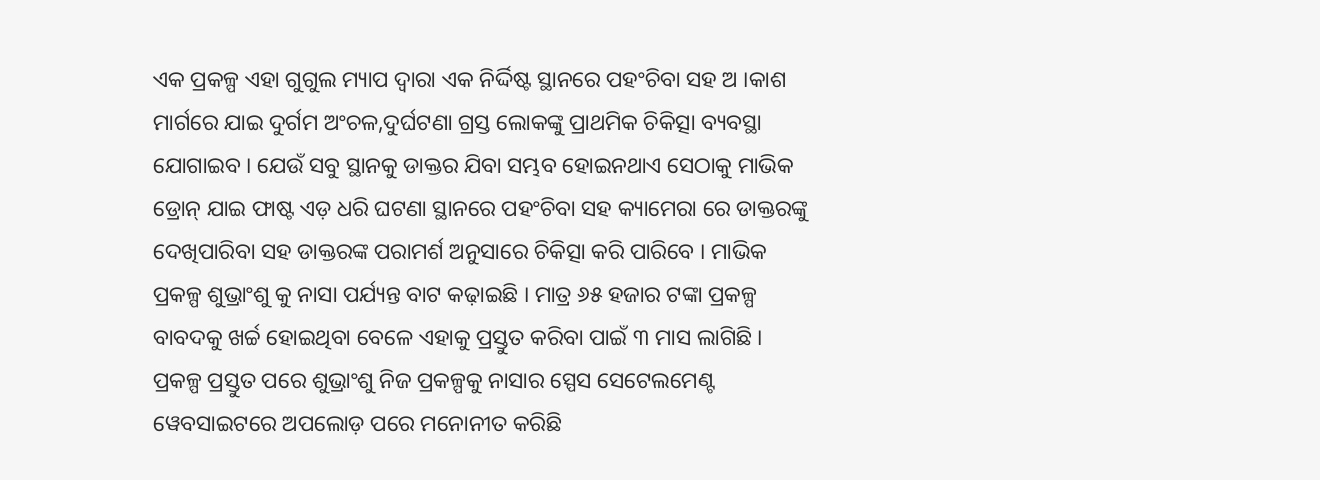ଏକ ପ୍ରକଳ୍ପ ଏହା ଗୁଗୁଲ ମ୍ୟାପ ଦ୍ୱାରା ଏକ ନିର୍ଦ୍ଦିଷ୍ଟ ସ୍ଥାନରେ ପହଂଚିବା ସହ ଅ ।କାଶ ମାର୍ଗରେ ଯାଇ ଦୁର୍ଗମ ଅଂଚଳ,ଦୁର୍ଘଟଣା ଗ୍ରସ୍ତ ଲୋକଙ୍କୁ ପ୍ରାଥମିକ ଚିକିତ୍ସା ବ୍ୟବସ୍ଥା ଯୋଗାଇବ । ଯେଉଁ ସବୁ ସ୍ଥାନକୁ ଡାକ୍ତର ଯିବା ସମ୍ଭବ ହୋଇନଥାଏ ସେଠାକୁ ମାଭିକ ଡ୍ରୋନ୍ ଯାଇ ଫାଷ୍ଟ ଏଡ଼ ଧରି ଘଟଣା ସ୍ଥାନରେ ପହଂଚିବା ସହ କ୍ୟାମେରା ରେ ଡାକ୍ତରଙ୍କୁ ଦେଖିପାରିବା ସହ ଡାକ୍ତରଙ୍କ ପରାମର୍ଶ ଅନୁସାରେ ଚିକିତ୍ସା କରି ପାରିବେ । ମାଭିକ ପ୍ରକଳ୍ପ ଶୁଭ୍ରାଂଶୁ କୁ ନାସା ପର୍ଯ୍ୟନ୍ତ ବାଟ କଢ଼ାଇଛି । ମାତ୍ର ୬୫ ହଜାର ଟଙ୍କା ପ୍ରକଳ୍ପ ବାବଦକୁ ଖର୍ଚ୍ଚ ହୋଇଥିବା ବେଳେ ଏହାକୁ ପ୍ରସ୍ତୁତ କରିବା ପାଇଁ ୩ ମାସ ଲାଗିଛି । ପ୍ରକଳ୍ପ ପ୍ରସ୍ତୁତ ପରେ ଶୁଭ୍ରାଂଶୁ ନିଜ ପ୍ରକଳ୍ପକୁ ନାସାର ସ୍ପେସ ସେଟେଲମେଣ୍ଟ ୱେବସାଇଟରେ ଅପଲୋଡ଼ ପରେ ମନୋନୀତ କରିଛି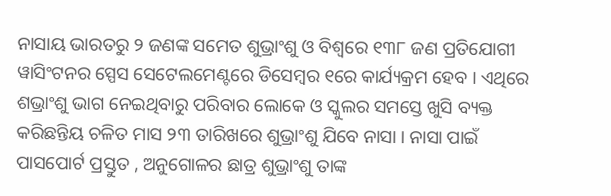ନାସାୟ ଭାରତରୁ ୨ ଜଣଙ୍କ ସମେତ ଶୁଭ୍ରାଂଶୁ ଓ ବିଶ୍ୱରେ ୧୩୮ ଜଣ ପ୍ରତିଯୋଗୀ ୱାସିଂଟନର ସ୍ପେସ ସେଟେଲମେଣ୍ଟରେ ଡିସେମ୍ବର ୧ରେ କାର୍ଯ୍ୟକ୍ରମ ହେବ । ଏଥିରେ ଶଭ୍ରାଂଶୁ ଭାଗ ନେଇଥିବାରୁ ପରିବାର ଲୋକେ ଓ ସ୍କୁଲର ସମସ୍ତେ ଖୁସି ବ୍ୟକ୍ତ କରିଛନ୍ତିୟ ଚଳିତ ମାସ ୨୩ ତାରିଖରେ ଶୁଭ୍ରାଂଶୁ ଯିବେ ନାସା । ନାସା ପାଇଁ ପାସପୋର୍ଟ ପ୍ରସ୍ତୁତ , ଅନୁଗୋଳର ଛାତ୍ର ଶୁଭ୍ରାଂଶୁ ତାଙ୍କ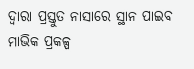ଦ୍ୱାରା ପ୍ରସ୍ତୁତ ନାସାରେ ସ୍ଥାନ ପାଇବ ମାଭିକ ପ୍ରକଳ୍ପ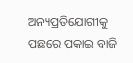ଅନ୍ୟପ୍ରତିଯୋଗୀକୁ ପଛରେ ପକାଇ ବାଜି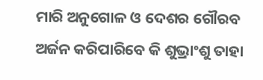ମାରି ଅନୁଗୋଳ ଓ ଦେଶର ଗୌରବ ଅର୍ଜନ କରିପାରିବେ କି ଶୁଭ୍ରାଂଶୁ ତାହା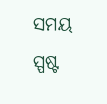ସମୟ ସ୍ପଷ୍ଟ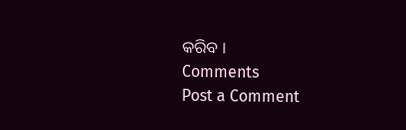କରିବ ।
Comments
Post a Comment